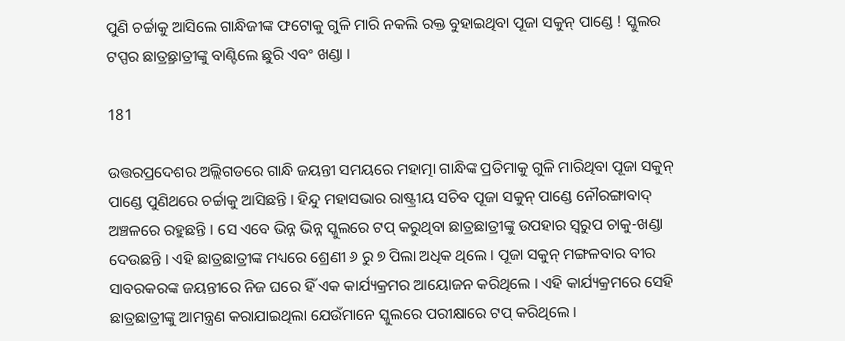ପୁଣି ଚର୍ଚ୍ଚାକୁ ଆସିଲେ ଗାନ୍ଧିଜୀଙ୍କ ଫଟୋକୁ ଗୁଳି ମାରି ନକଲି ରକ୍ତ ବୁହାଇଥିବା ପୂଜା ସକୁନ୍ ପାଣ୍ଡେ ! ସ୍କୁଲର ଟପ୍ପର ଛାତ୍ର୍ରଛାତ୍ରୀଙ୍କୁ ବାଣ୍ଟିଲେ ଛୁରି ଏବଂ ଖଣ୍ଡା ।

181

ଉତ୍ତରପ୍ରଦେଶର ଅଲ୍ଲିଗଡରେ ଗାନ୍ଧି ଜୟନ୍ତୀ ସମୟରେ ମହାତ୍ମା ଗାନ୍ଧିଙ୍କ ପ୍ରତିମାକୁ ଗୁଳି ମାରିଥିବା ପୂଜା ସକୁନ୍ ପାଣ୍ଡେ ପୁଣିଥରେ ଚର୍ଚ୍ଚାକୁ ଆସିଛନ୍ତି । ହିନ୍ଦୁ ମହାସଭାର ରାଷ୍ଟ୍ରୀୟ ସଚିବ ପୂଜା ସକୁନ୍ ପାଣ୍ଡେ ନୌରଙ୍ଗାବାଦ୍ ଅଞ୍ଚଳରେ ରହୁଛନ୍ତି । ସେ ଏବେ ଭିନ୍ନ ଭିନ୍ନ ସ୍କୁଲରେ ଟପ୍ କରୁଥିବା ଛାତ୍ରଛାତ୍ରୀଙ୍କୁ ଉପହାର ସ୍ୱରୁପ ଚାକୁ-ଖଣ୍ଡା ଦେଉଛନ୍ତି । ଏହି ଛାତ୍ରଛାତ୍ରୀଙ୍କ ମଧ୍ୟରେ ଶ୍ରେଣୀ ୬ ରୁ ୭ ପିଲା ଅଧିକ ଥିଲେ । ପୂଜା ସକୁନ୍ ମଙ୍ଗଳବାର ବୀର ସାବରକରଙ୍କ ଜୟନ୍ତୀରେ ନିଜ ଘରେ ହିଁ ଏକ କାର୍ଯ୍ୟକ୍ରମର ଆୟୋଜନ କରିଥିଲେ । ଏହି କାର୍ଯ୍ୟକ୍ରମରେ ସେହି ଛାତ୍ରଛାତ୍ରୀଙ୍କୁ ଆମନ୍ତ୍ରଣ କରାଯାଇଥିଲା ଯେଉଁମାନେ ସ୍କୁଲରେ ପରୀକ୍ଷାରେ ଟପ୍ କରିଥିଲେ ।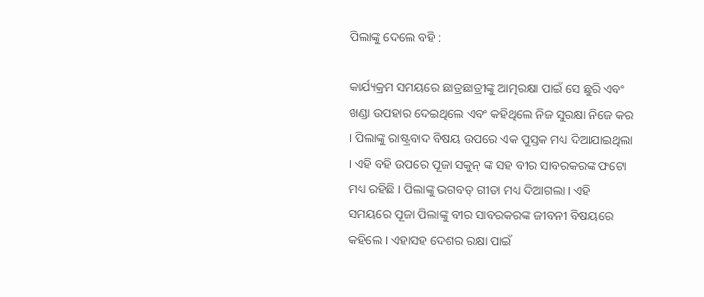ପିଲାଙ୍କୁ ଦେଲେ ବହି :

କାର୍ଯ୍ୟକ୍ରମ ସମୟରେ ଛାତ୍ରଛାତ୍ରୀଙ୍କୁ ଆତ୍ମରକ୍ଷା ପାଇଁ ସେ ଛୁରି ଏବଂ ଖଣ୍ଡା ଉପହାର ଦେଇଥିଲେ ଏବଂ କହିଥିଲେ ନିଜ ସୁରକ୍ଷା ନିଜେ କର । ପିଲାଙ୍କୁ ରାଷ୍ଟ୍ରବାଦ ବିଷୟ ଉପରେ ଏକ ପୁସ୍ତକ ମଧ୍ୟ ଦିଆଯାଇଥିଲା । ଏହି ବହି ଉପରେ ପୂଜା ସକୁନ୍ ଙ୍କ ସହ ବୀର ସାବରକରଙ୍କ ଫଟୋ ମଧ୍ୟ ରହିଛି । ପିଲାଙ୍କୁ ଭଗବତ୍ ଗୀତା ମଧ୍ୟ ଦିଆଗଲା । ଏହି ସମୟରେ ପୂଜା ପିଲାଙ୍କୁ ବୀର ସାବରକରଙ୍କ ଜୀବନୀ ବିଷୟରେ କହିଲେ । ଏହାସହ ଦେଶର ରକ୍ଷା ପାଇଁ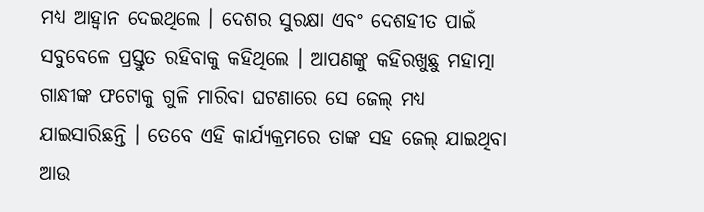ମଧ୍ୟ ଆହ୍ୱାନ ଦେଇଥିଲେ । ଦେଶର ସୁରକ୍ଷା ଏବଂ ଦେଶହୀତ ପାଇଁ ସବୁବେଳେ ପ୍ରସ୍ତୁତ ରହିବାକୁ କହିଥିଲେ । ଆପଣଙ୍କୁ କହିରଖୁଛୁ ମହାତ୍ମା ଗାନ୍ଧୀଙ୍କ ଫଟୋକୁ ଗୁଳି ମାରିବା ଘଟଣାରେ ସେ ଜେଲ୍ ମଧ୍ୟ ଯାଇସାରିଛନ୍ତି । ତେବେ ଏହି କାର୍ଯ୍ୟକ୍ରମରେ ତାଙ୍କ ସହ ଜେଲ୍ ଯାଇଥିବା ଆଉ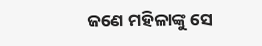ଜଣେ ମହିଳାଙ୍କୁ ସେ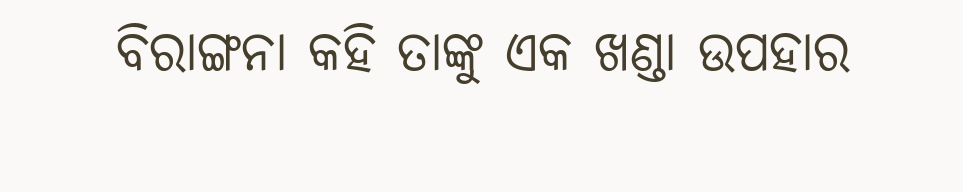ବିରାଙ୍ଗନା କହି ତାଙ୍କୁ ଏକ ଖଣ୍ଡା ଉପହାର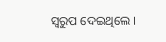ସ୍ୱରୁପ ଦେଇଥିଲେ ।